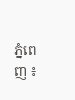ភ្នំពេញ ៖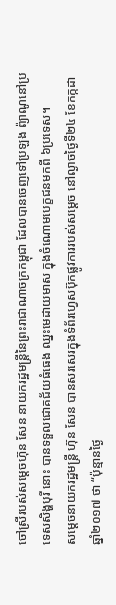ចៅស្រីរបស់សម្តេចហ៊ុន សែន នាយករដ្ឋមន្ត្រីនៃព្រះរាជាណាចក្រកម្ពុជា ដែលបានចេញទៅប្រឡង ព៉្យាណូនៅប្រទេសសិង្ហបុរី នោះ បានទទួលជោគជ័យធំធេង ឈ្នះមេដាយមាស ក្នុងចំណោមបេក្ខជនមកពី ៦ប្រទេស។
សម្តេចនាយករដ្ឋមន្ត្រី ហ៊ុន សែន បានសរសេរក្នុងទំព័រហ្វេសប៊ុកផ្លូវការរបស់សម្តេច នៅល្ងាចថ្ងៃទី២៤ ខែកក្កដា ឆ្នាំ២០១៧ ថា “ប៉ុន្មានថ្ងៃ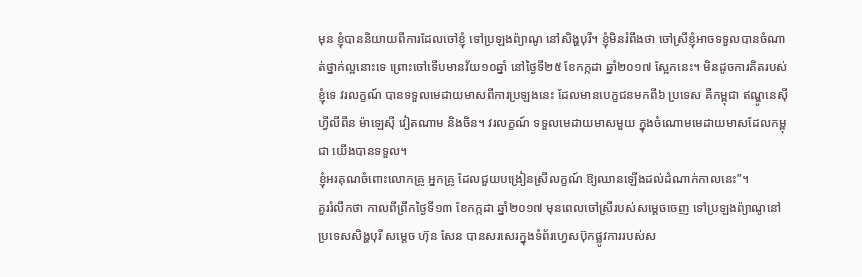មុន ខ្ញុំបាននិយាយពីការដែលចៅខ្ញុំ ទៅប្រឡងព៉្យាណូ នៅសិង្ហបុរី។ ខ្ញុំមិនរំពឹងថា ចៅស្រីខ្ញុំអាចទទួលបានចំណាត់ថ្នាក់ល្អនោះទេ ព្រោះចៅទើបមានវ័យ១០ឆ្នាំ នៅថ្ងៃទី២៥ ខែកក្កដា ឆ្នាំ២០១៧ ស្អែកនេះ។ មិនដូចការគិតរបស់ខ្ញុំទេ វរលក្ខណ៍ បានទទួលមេដាយមាសពីការប្រឡងនេះ ដែលមានបេក្ខជនមកពី៦ ប្រទេស គឺកម្ពុជា ឥណ្ឌូនេស៊ី ហ្វីលីពីន ម៉ាឡេស៊ី វៀតណាម និងចិន។ វរលក្ខណ៍ ទទួលមេដាយមាសមួយ ក្នុងចំណោមមេដាយមាសដែលកម្ពុជា យើងបានទទួល។
ខ្ញុំអរគុណចំពោះលោកគ្រូ អ្នកគ្រូ ដែលជួយបង្រៀនស្រីលក្ខណ៍ ឱ្យឈានឡើងដល់ដំណាក់កាលនេះ”។
គួររំលឹកថា កាលពីព្រឹកថ្ងៃទី១៣ ខែកក្កដា ឆ្នាំ២០១៧ មុនពេលចៅស្រីរបស់សម្តេចចេញ ទៅប្រឡងព៉្យាណូនៅប្រទេសសិង្ហបុរី សម្តេច ហ៊ុន សែន បានសរសេរក្នុងទំព័រហ្វេសប៊ុកផ្លូវការរបស់ស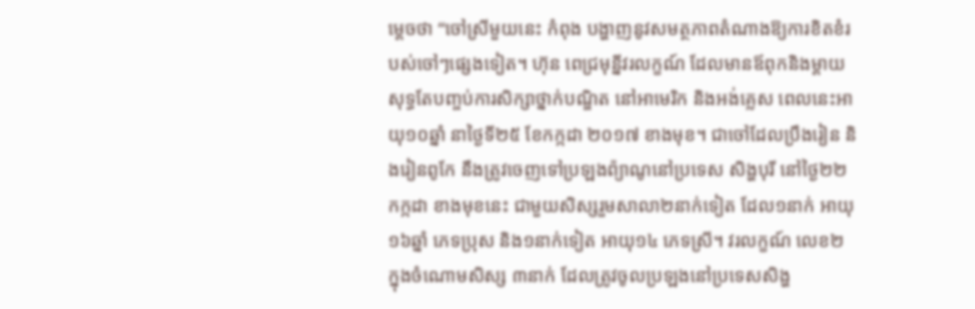ម្តេចថា “ចៅស្រីមួយនេះ កំពុង បង្ហាញនូវសមត្ថភាពតំណាងឱ្យការខិតខំរបស់ចៅៗផ្សេងទៀត។ ហ៊ុន ពេជ្រមុន្នីវរលក្ខណ៍ ដែលមានឪពុកនិងម្តាយ សុទ្ធតែបញ្ចប់ការសិក្សាថ្នាក់បណ្ឌិត នៅអាមេរិក និងអង់គ្លេស ពេលនេះអាយុ១០ឆ្នាំ នាថ្ងៃទី២៥ ខែកក្កដា ២០១៧ ខាងមុខ។ ជាចៅដែលប្រឹងរៀន និងរៀនពូកែ នឹងត្រូវចេញទៅប្រឡងព៉្យាណូនៅប្រទេស សិង្ហបុរី នៅថ្ងៃ២២ កក្កដា ខាងមុខនេះ ជាមួយសិស្សរួមសាលា២នាក់ទៀត ដែល១នាក់ អាយុ ១៦ឆ្នាំ ភេទប្រុស និង១នាក់ទៀត អាយុ១៤ ភេទស្រី។ វរលក្ខណ៍ លេខ២ ក្នុងចំណោមសិស្ស ៣នាក់ ដែលត្រូវចូលប្រឡងនៅប្រទេសសិង្ហ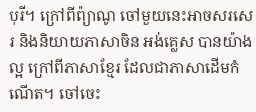បុរី។ ក្រៅពីព៉្យាណូ ចៅមួយនេះអាចសរសេរ និងនិយាយភាសាចិន អង់គ្លេស បានយ៉ាងល្អ ក្រៅពីភាសាខ្មែរ ដែលជាភាសាដើមកំណើត។ ចៅចេះ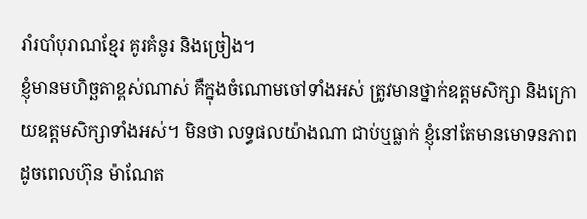រាំរបាំបុរាណខ្មែរ គូរគំនូរ និងច្រៀង។
ខ្ញុំមានមហិច្ឆតាខ្ពស់ណាស់ គឺក្នុងចំណោមចៅទាំងអស់ ត្រូវមានថ្នាក់ឧត្តមសិក្សា និងក្រោយឧត្តមសិក្សាទាំងអស់។ មិនថា លទ្ធផលយ៉ាងណា ជាប់ឬធ្លាក់ ខ្ញុំនៅតែមានមោទនភាព ដូចពេលហ៊ុន ម៉ាណែត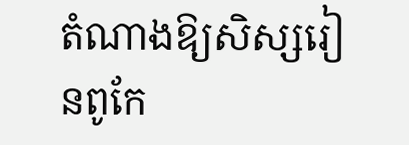តំណាងឱ្យសិស្សរៀនពូកែ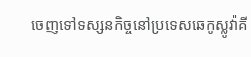ចេញទៅទស្សនកិច្ចនៅប្រទេសឆេកូស្លូវ៉ាគី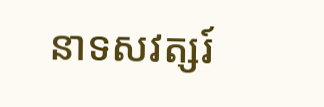នាទសវត្សរ៍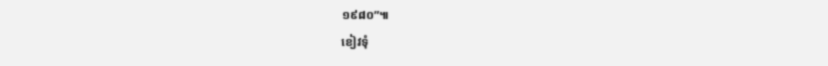១៩៨០”៕
ខៀវទុំ